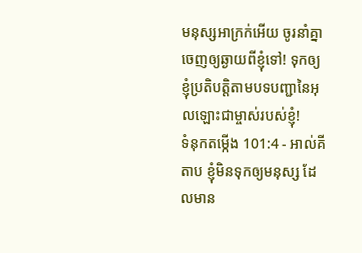មនុស្សអាក្រក់អើយ ចូរនាំគ្នាចេញឲ្យឆ្ងាយពីខ្ញុំទៅ! ទុកឲ្យខ្ញុំប្រតិបត្តិតាមបទបញ្ជានៃអុលឡោះជាម្ចាស់របស់ខ្ញុំ!
ទំនុកតម្កើង 101:4 - អាល់គីតាប ខ្ញុំមិនទុកឲ្យមនុស្ស ដែលមាន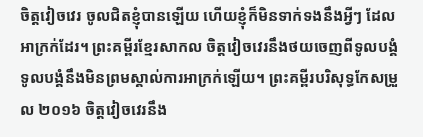ចិត្តវៀចវេរ ចូលជិតខ្ញុំបានឡើយ ហើយខ្ញុំក៏មិនទាក់ទងនឹងអ្វីៗ ដែលអាក្រក់ដែរ។ ព្រះគម្ពីរខ្មែរសាកល ចិត្តវៀចវេរនឹងថយចេញពីទូលបង្គំ ទូលបង្គំនឹងមិនព្រមស្គាល់ការអាក្រក់ឡើយ។ ព្រះគម្ពីរបរិសុទ្ធកែសម្រួល ២០១៦ ចិត្តវៀចវេរនឹង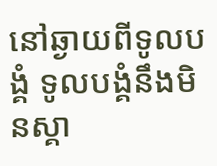នៅឆ្ងាយពីទូលបង្គំ ទូលបង្គំនឹងមិនស្គា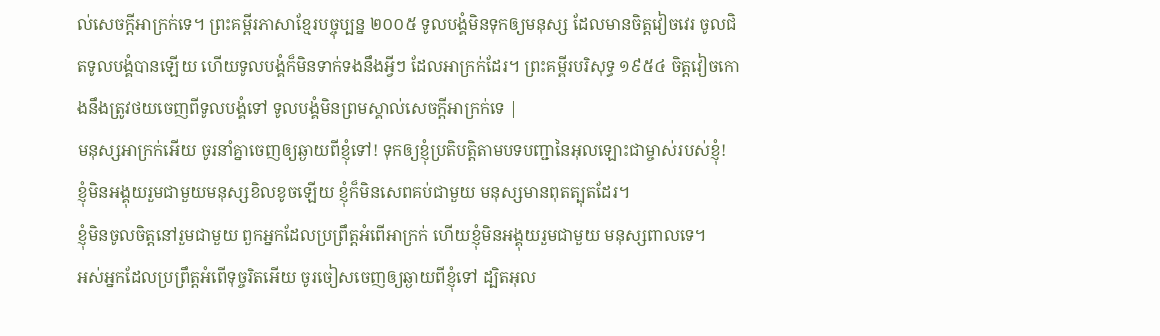ល់សេចក្ដីអាក្រក់ទេ។ ព្រះគម្ពីរភាសាខ្មែរបច្ចុប្បន្ន ២០០៥ ទូលបង្គំមិនទុកឲ្យមនុស្ស ដែលមានចិត្តវៀចវេរ ចូលជិតទូលបង្គំបានឡើយ ហើយទូលបង្គំក៏មិនទាក់ទងនឹងអ្វីៗ ដែលអាក្រក់ដែរ។ ព្រះគម្ពីរបរិសុទ្ធ ១៩៥៤ ចិត្តវៀចកោងនឹងត្រូវថយចេញពីទូលបង្គំទៅ ទូលបង្គំមិនព្រមស្គាល់សេចក្ដីអាក្រក់ទេ |
មនុស្សអាក្រក់អើយ ចូរនាំគ្នាចេញឲ្យឆ្ងាយពីខ្ញុំទៅ! ទុកឲ្យខ្ញុំប្រតិបត្តិតាមបទបញ្ជានៃអុលឡោះជាម្ចាស់របស់ខ្ញុំ!
ខ្ញុំមិនអង្គុយរួមជាមួយមនុស្សខិលខូចឡើយ ខ្ញុំក៏មិនសេពគប់ជាមួយ មនុស្សមានពុតត្បុតដែរ។
ខ្ញុំមិនចូលចិត្តនៅរួមជាមួយ ពួកអ្នកដែលប្រព្រឹត្តអំពើអាក្រក់ ហើយខ្ញុំមិនអង្គុយរួមជាមួយ មនុស្សពាលទេ។
អស់អ្នកដែលប្រព្រឹត្តអំពើទុច្ចរិតអើយ ចូរចៀសចេញឲ្យឆ្ងាយពីខ្ញុំទៅ ដ្បិតអុល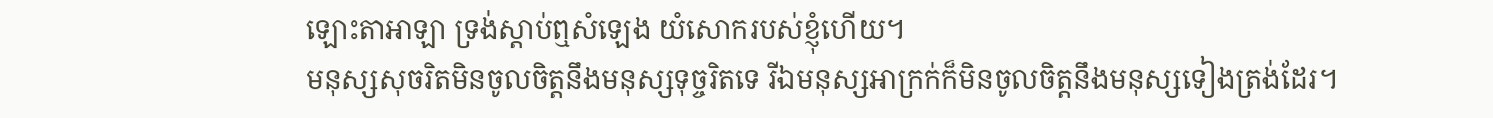ឡោះតាអាឡា ទ្រង់ស្តាប់ឮសំឡេង យំសោករបស់ខ្ញុំហើយ។
មនុស្សសុចរិតមិនចូលចិត្តនឹងមនុស្សទុច្ចរិតទេ រីឯមនុស្សអាក្រក់ក៏មិនចូលចិត្តនឹងមនុស្សទៀងត្រង់ដែរ។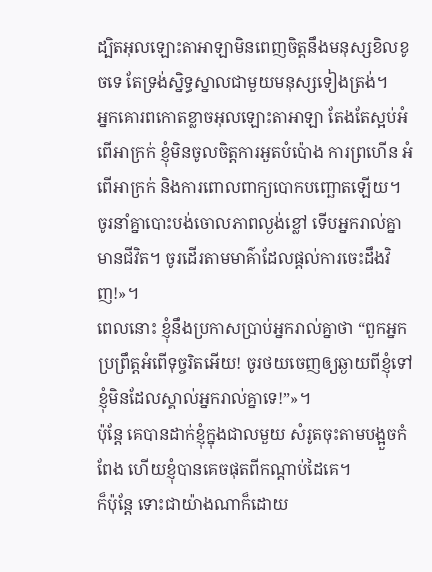ដ្បិតអុលឡោះតាអាឡាមិនពេញចិត្តនឹងមនុស្សខិលខូចទេ តែទ្រង់ស្និទ្ធស្នាលជាមួយមនុស្សទៀងត្រង់។
អ្នកគោរពកោតខ្លាចអុលឡោះតាអាឡា តែងតែស្អប់អំពើអាក្រក់ ខ្ញុំមិនចូលចិត្តការអួតបំប៉ោង ការព្រហើន អំពើអាក្រក់ និងការពោលពាក្យបោកបញ្ឆោតឡើយ។
ចូរនាំគ្នាបោះបង់ចោលភាពល្ងង់ខ្លៅ ទើបអ្នករាល់គ្នាមានជីវិត។ ចូរដើរតាមមាគ៌ាដែលផ្ដល់ការចេះដឹងវិញ!»។
ពេលនោះ ខ្ញុំនឹងប្រកាសប្រាប់អ្នករាល់គ្នាថា “ពួកអ្នកប្រព្រឹត្ដអំពើទុច្ចរិតអើយ! ចូរថយចេញឲ្យឆ្ងាយពីខ្ញុំទៅ ខ្ញុំមិនដែលស្គាល់អ្នករាល់គ្នាទេ!”»។
ប៉ុន្ដែ គេបានដាក់ខ្ញុំក្នុងជាលមួយ សំរូតចុះតាមបង្អួចកំពែង ហើយខ្ញុំបានគេចផុតពីកណ្ដាប់ដៃគេ។
ក៏ប៉ុន្ដែ ទោះជាយ៉ាងណាក៏ដោយ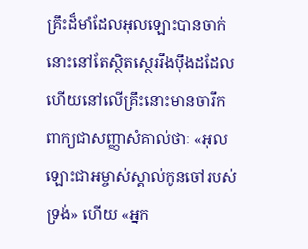គ្រឹះដ៏មាំដែលអុលឡោះបានចាក់នោះនៅតែស្ថិតស្ថេររឹងប៉ឹងដដែល ហើយនៅលើគ្រឹះនោះមានចារឹកពាក្យជាសញ្ញាសំគាល់ថាៈ «អុលឡោះជាអម្ចាស់ស្គាល់កូនចៅរបស់ទ្រង់» ហើយ «អ្នក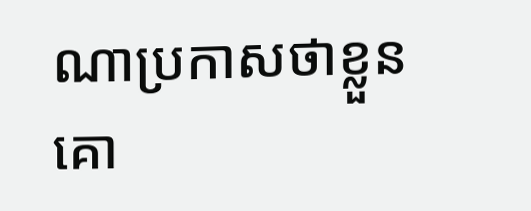ណាប្រកាសថាខ្លួនគោ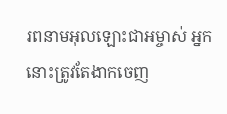រពនាមអុលឡោះជាអម្ចាស់ អ្នកនោះត្រូវតែងាកចេញ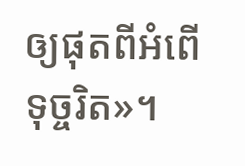ឲ្យផុតពីអំពើទុច្ចរិត»។